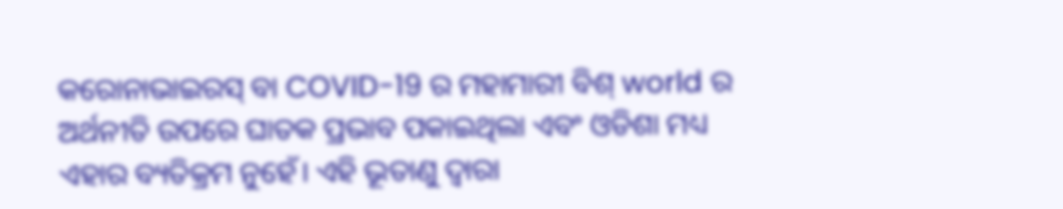କରୋନାଭାଇରସ୍ ବା COVID-19 ର ମହାମାରୀ ବିଶ୍ world ର ଅର୍ଥନୀତି ଉପରେ ଘାତକ ପ୍ରଭାବ ପକାଇଥିଲା ଏବଂ ଓଡିଶା ମଧ୍ୟ ଏହାର ବ୍ୟତିକ୍ରମ ନୁହେଁ। ଏହି ଭୂତାଣୁ ଦ୍ୱାରା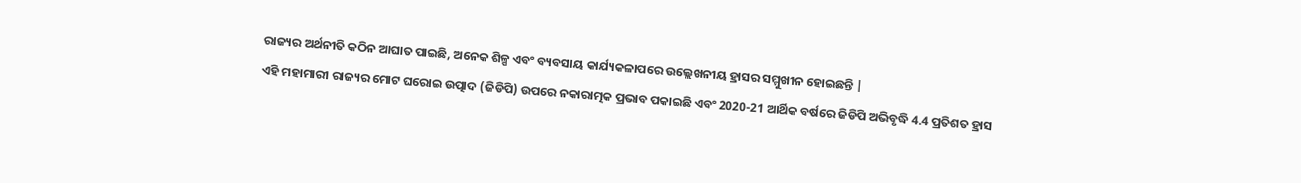ରାଜ୍ୟର ଅର୍ଥନୀତି କଠିନ ଆଘାତ ପାଇଛି, ଅନେକ ଶିଳ୍ପ ଏବଂ ବ୍ୟବସାୟ କାର୍ଯ୍ୟକଳାପରେ ଉଲ୍ଲେଖନୀୟ ହ୍ରାସର ସମ୍ମୁଖୀନ ହୋଇଛନ୍ତି |
ଏହି ମହାମାରୀ ରାଜ୍ୟର ମୋଟ ଘରୋଇ ଉତ୍ପାଦ (ଜିଡିପି) ଉପରେ ନକାରାତ୍ମକ ପ୍ରଭାବ ପକାଇଛି ଏବଂ 2020-21 ଆର୍ଥିକ ବର୍ଷରେ ଜିଡିପି ଅଭିବୃଦ୍ଧି 4.4 ପ୍ରତିଶତ ହ୍ରାସ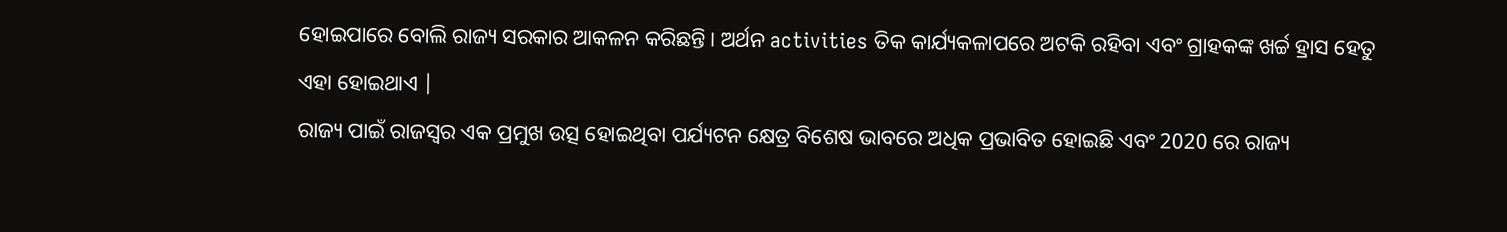ହୋଇପାରେ ବୋଲି ରାଜ୍ୟ ସରକାର ଆକଳନ କରିଛନ୍ତି। ଅର୍ଥନ activities ତିକ କାର୍ଯ୍ୟକଳାପରେ ଅଟକି ରହିବା ଏବଂ ଗ୍ରାହକଙ୍କ ଖର୍ଚ୍ଚ ହ୍ରାସ ହେତୁ ଏହା ହୋଇଥାଏ |
ରାଜ୍ୟ ପାଇଁ ରାଜସ୍ୱର ଏକ ପ୍ରମୁଖ ଉତ୍ସ ହୋଇଥିବା ପର୍ଯ୍ୟଟନ କ୍ଷେତ୍ର ବିଶେଷ ଭାବରେ ଅଧିକ ପ୍ରଭାବିତ ହୋଇଛି ଏବଂ 2020 ରେ ରାଜ୍ୟ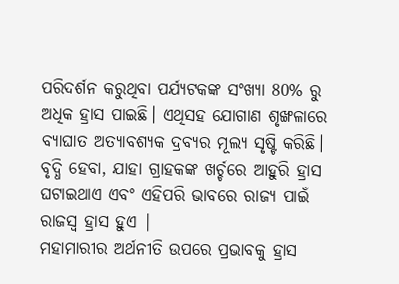ପରିଦର୍ଶନ କରୁଥିବା ପର୍ଯ୍ୟଟକଙ୍କ ସଂଖ୍ୟା 80% ରୁ ଅଧିକ ହ୍ରାସ ପାଇଛି। ଏଥିସହ ଯୋଗାଣ ଶୃଙ୍ଖଳାରେ ବ୍ୟାଘାତ ଅତ୍ୟାବଶ୍ୟକ ଦ୍ରବ୍ୟର ମୂଲ୍ୟ ସୃଷ୍ଟି କରିଛି। ବୃଦ୍ଧି ହେବା, ଯାହା ଗ୍ରାହକଙ୍କ ଖର୍ଚ୍ଚରେ ଆହୁରି ହ୍ରାସ ଘଟାଇଥାଏ ଏବଂ ଏହିପରି ଭାବରେ ରାଜ୍ୟ ପାଇଁ ରାଜସ୍ୱ ହ୍ରାସ ହୁଏ |
ମହାମାରୀର ଅର୍ଥନୀତି ଉପରେ ପ୍ରଭାବକୁ ହ୍ରାସ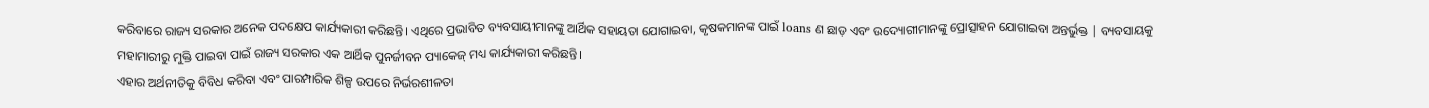କରିବାରେ ରାଜ୍ୟ ସରକାର ଅନେକ ପଦକ୍ଷେପ କାର୍ଯ୍ୟକାରୀ କରିଛନ୍ତି। ଏଥିରେ ପ୍ରଭାବିତ ବ୍ୟବସାୟୀମାନଙ୍କୁ ଆର୍ଥିକ ସହାୟତା ଯୋଗାଇବା, କୃଷକମାନଙ୍କ ପାଇଁ loans ଣ ଛାଡ଼ ଏବଂ ଉଦ୍ୟୋଗୀମାନଙ୍କୁ ପ୍ରୋତ୍ସାହନ ଯୋଗାଇବା ଅନ୍ତର୍ଭୁକ୍ତ | ବ୍ୟବସାୟକୁ ମହାମାରୀରୁ ମୁକ୍ତି ପାଇବା ପାଇଁ ରାଜ୍ୟ ସରକାର ଏକ ଆର୍ଥିକ ପୁନର୍ଜୀବନ ପ୍ୟାକେଜ୍ ମଧ୍ୟ କାର୍ଯ୍ୟକାରୀ କରିଛନ୍ତି।
ଏହାର ଅର୍ଥନୀତିକୁ ବିବିଧ କରିବା ଏବଂ ପାରମ୍ପାରିକ ଶିଳ୍ପ ଉପରେ ନିର୍ଭରଶୀଳତା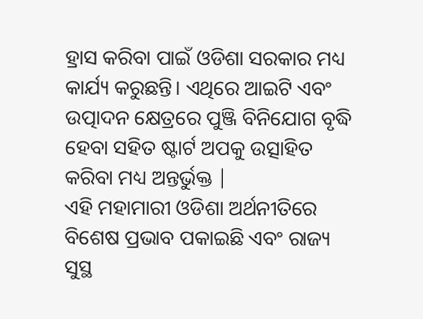ହ୍ରାସ କରିବା ପାଇଁ ଓଡିଶା ସରକାର ମଧ୍ୟ କାର୍ଯ୍ୟ କରୁଛନ୍ତି। ଏଥିରେ ଆଇଟି ଏବଂ ଉତ୍ପାଦନ କ୍ଷେତ୍ରରେ ପୁଞ୍ଜି ବିନିଯୋଗ ବୃଦ୍ଧି ହେବା ସହିତ ଷ୍ଟାର୍ଟ ଅପକୁ ଉତ୍ସାହିତ କରିବା ମଧ୍ୟ ଅନ୍ତର୍ଭୁକ୍ତ |
ଏହି ମହାମାରୀ ଓଡିଶା ଅର୍ଥନୀତିରେ ବିଶେଷ ପ୍ରଭାବ ପକାଇଛି ଏବଂ ରାଜ୍ୟ ସୁସ୍ଥ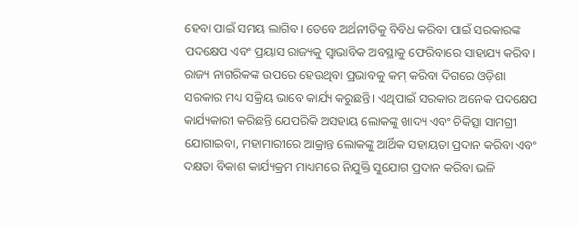ହେବା ପାଇଁ ସମୟ ଲାଗିବ। ତେବେ ଅର୍ଥନୀତିକୁ ବିବିଧ କରିବା ପାଇଁ ସରକାରଙ୍କ ପଦକ୍ଷେପ ଏବଂ ପ୍ରୟାସ ରାଜ୍ୟକୁ ସ୍ୱାଭାବିକ ଅବସ୍ଥାକୁ ଫେରିବାରେ ସାହାଯ୍ୟ କରିବ।
ରାଜ୍ୟ ନାଗରିକଙ୍କ ଉପରେ ହେଉଥିବା ପ୍ରଭାବକୁ କମ୍ କରିବା ଦିଗରେ ଓଡ଼ିଶା ସରକାର ମଧ୍ୟ ସକ୍ରିୟ ଭାବେ କାର୍ଯ୍ୟ କରୁଛନ୍ତି। ଏଥିପାଇଁ ସରକାର ଅନେକ ପଦକ୍ଷେପ କାର୍ଯ୍ୟକାରୀ କରିଛନ୍ତି ଯେପରିକି ଅସହାୟ ଲୋକଙ୍କୁ ଖାଦ୍ୟ ଏବଂ ଚିକିତ୍ସା ସାମଗ୍ରୀ ଯୋଗାଇବା, ମହାମାରୀରେ ଆକ୍ରାନ୍ତ ଲୋକଙ୍କୁ ଆର୍ଥିକ ସହାୟତା ପ୍ରଦାନ କରିବା ଏବଂ ଦକ୍ଷତା ବିକାଶ କାର୍ଯ୍ୟକ୍ରମ ମାଧ୍ୟମରେ ନିଯୁକ୍ତି ସୁଯୋଗ ପ୍ରଦାନ କରିବା ଭଳି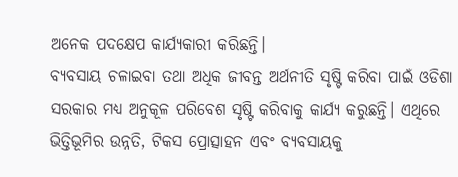ଅନେକ ପଦକ୍ଷେପ କାର୍ଯ୍ୟକାରୀ କରିଛନ୍ତି।
ବ୍ୟବସାୟ ଚଳାଇବା ତଥା ଅଧିକ ଜୀବନ୍ତ ଅର୍ଥନୀତି ସୃଷ୍ଟି କରିବା ପାଇଁ ଓଡିଶା ସରକାର ମଧ୍ୟ ଅନୁକୂଳ ପରିବେଶ ସୃଷ୍ଟି କରିବାକୁ କାର୍ଯ୍ୟ କରୁଛନ୍ତି। ଏଥିରେ ଭିତ୍ତିଭୂମିର ଉନ୍ନତି, ଟିକସ ପ୍ରୋତ୍ସାହନ ଏବଂ ବ୍ୟବସାୟକୁ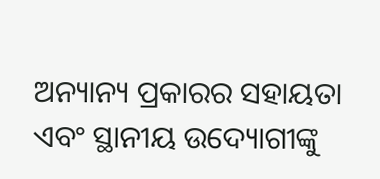ଅନ୍ୟାନ୍ୟ ପ୍ରକାରର ସହାୟତା ଏବଂ ସ୍ଥାନୀୟ ଉଦ୍ୟୋଗୀଙ୍କୁ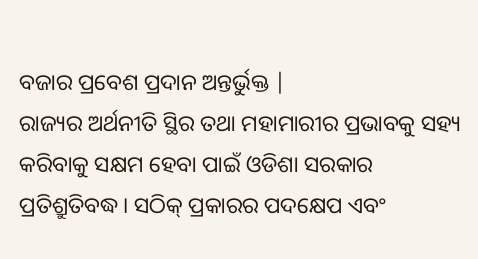ବଜାର ପ୍ରବେଶ ପ୍ରଦାନ ଅନ୍ତର୍ଭୁକ୍ତ |
ରାଜ୍ୟର ଅର୍ଥନୀତି ସ୍ଥିର ତଥା ମହାମାରୀର ପ୍ରଭାବକୁ ସହ୍ୟ କରିବାକୁ ସକ୍ଷମ ହେବା ପାଇଁ ଓଡିଶା ସରକାର ପ୍ରତିଶ୍ରୁତିବଦ୍ଧ। ସଠିକ୍ ପ୍ରକାରର ପଦକ୍ଷେପ ଏବଂ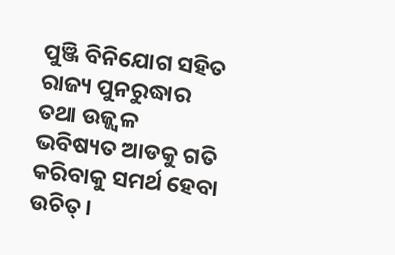ପୁଞ୍ଜି ବିନିଯୋଗ ସହିତ ରାଜ୍ୟ ପୁନରୁଦ୍ଧାର ତଥା ଉଜ୍ଜ୍ୱଳ ଭବିଷ୍ୟତ ଆଡକୁ ଗତି କରିବାକୁ ସମର୍ଥ ହେବା ଉଚିତ୍।